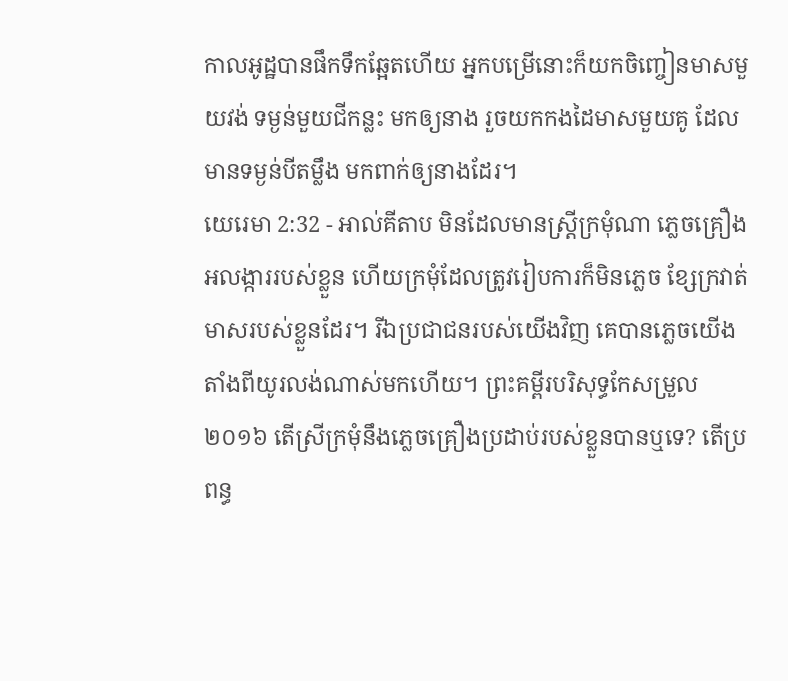កាលអូដ្ឋបានផឹកទឹកឆ្អែតហើយ អ្នកបម្រើនោះក៏យកចិញ្ចៀនមាសមួយវង់ ទម្ងន់មួយជីកន្លះ មកឲ្យនាង រួចយកកងដៃមាសមួយគូ ដែលមានទម្ងន់បីតម្លឹង មកពាក់ឲ្យនាងដែរ។
យេរេមា 2:32 - អាល់គីតាប មិនដែលមានស្ត្រីក្រមុំណា ភ្លេចគ្រឿងអលង្ការរបស់ខ្លួន ហើយក្រមុំដែលត្រូវរៀបការក៏មិនភ្លេច ខ្សែក្រវាត់មាសរបស់ខ្លួនដែរ។ រីឯប្រជាជនរបស់យើងវិញ គេបានភ្លេចយើង តាំងពីយូរលង់ណាស់មកហើយ។ ព្រះគម្ពីរបរិសុទ្ធកែសម្រួល ២០១៦ តើស្រីក្រមុំនឹងភ្លេចគ្រឿងប្រដាប់របស់ខ្លួនបានឬទេ? តើប្រពន្ធ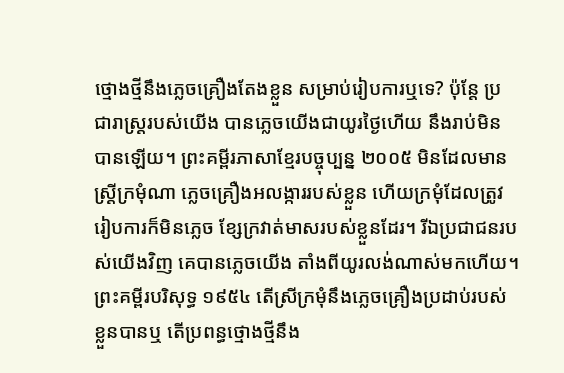ថ្មោងថ្មីនឹងភ្លេចគ្រឿងតែងខ្លួន សម្រាប់រៀបការឬទេ? ប៉ុន្តែ ប្រជារាស្ត្ររបស់យើង បានភ្លេចយើងជាយូរថ្ងៃហើយ នឹងរាប់មិនបានឡើយ។ ព្រះគម្ពីរភាសាខ្មែរបច្ចុប្បន្ន ២០០៥ មិនដែលមានស្ត្រីក្រមុំណា ភ្លេចគ្រឿងអលង្ការរបស់ខ្លួន ហើយក្រមុំដែលត្រូវរៀបការក៏មិនភ្លេច ខ្សែក្រវាត់មាសរបស់ខ្លួនដែរ។ រីឯប្រជាជនរបស់យើងវិញ គេបានភ្លេចយើង តាំងពីយូរលង់ណាស់មកហើយ។ ព្រះគម្ពីរបរិសុទ្ធ ១៩៥៤ តើស្រីក្រមុំនឹងភ្លេចគ្រឿងប្រដាប់របស់ខ្លួនបានឬ តើប្រពន្ធថ្មោងថ្មីនឹង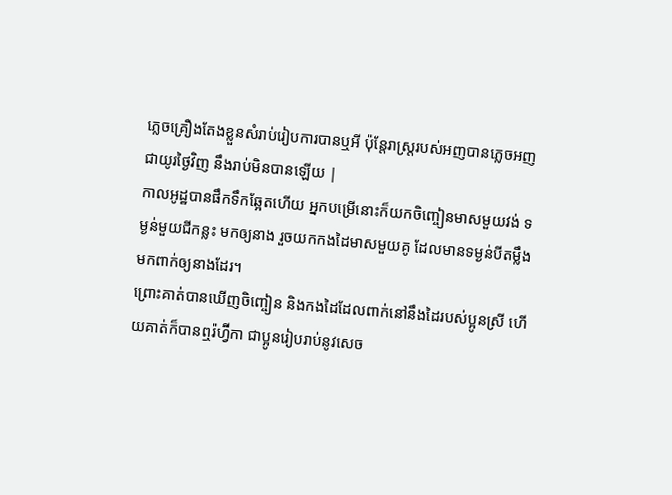ភ្លេចគ្រឿងតែងខ្លួនសំរាប់រៀបការបានឬអី ប៉ុន្តែរាស្ត្ររបស់អញបានភ្លេចអញជាយូរថ្ងៃវិញ នឹងរាប់មិនបានឡើយ |
កាលអូដ្ឋបានផឹកទឹកឆ្អែតហើយ អ្នកបម្រើនោះក៏យកចិញ្ចៀនមាសមួយវង់ ទម្ងន់មួយជីកន្លះ មកឲ្យនាង រួចយកកងដៃមាសមួយគូ ដែលមានទម្ងន់បីតម្លឹង មកពាក់ឲ្យនាងដែរ។
ព្រោះគាត់បានឃើញចិញ្ចៀន និងកងដៃដែលពាក់នៅនឹងដៃរបស់ប្អូនស្រី ហើយគាត់ក៏បានឮរ៉ហ្វ៊ីកា ជាប្អូនរៀបរាប់នូវសេច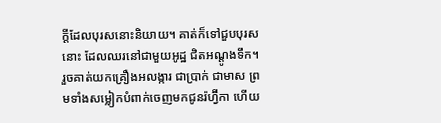ក្តីដែលបុរសនោះនិយាយ។ គាត់ក៏ទៅជួបបុរសនោះ ដែលឈរនៅជាមួយអូដ្ឋ ជិតអណ្តូងទឹក។
រួចគាត់យកគ្រឿងអលង្ការ ជាប្រាក់ ជាមាស ព្រមទាំងសម្លៀកបំពាក់ចេញមកជូនរ៉ហ្វ៊ីកា ហើយ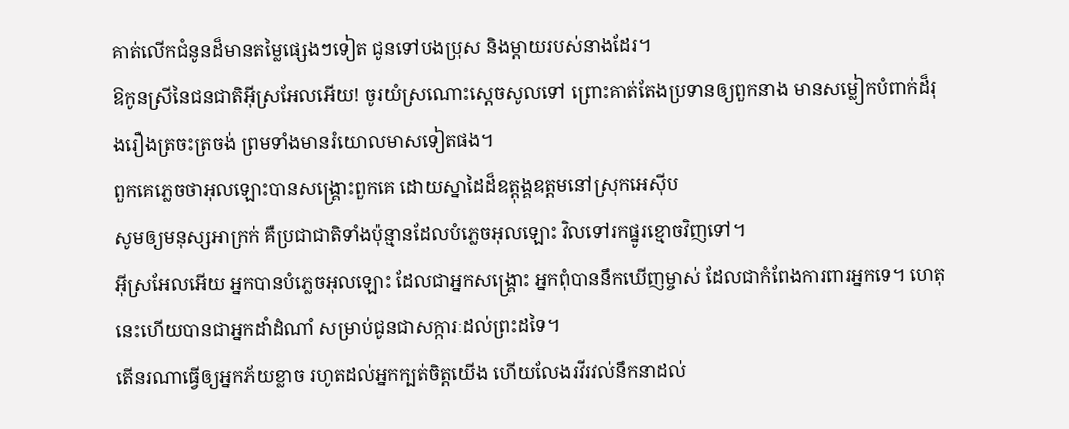គាត់លើកជំនូនដ៏មានតម្លៃផ្សេងៗទៀត ជូនទៅបងប្រុស និងម្តាយរបស់នាងដែរ។
ឱកូនស្រីនៃជនជាតិអ៊ីស្រអែលអើយ! ចូរយំស្រណោះស្តេចសូលទៅ ព្រោះគាត់តែងប្រទានឲ្យពួកនាង មានសម្លៀកបំពាក់ដ៏រុងរឿងត្រចះត្រចង់ ព្រមទាំងមានរំយោលមាសទៀតផង។
ពួកគេភ្លេចថាអុលឡោះបានសង្គ្រោះពួកគេ ដោយស្នាដៃដ៏ឧត្តុង្គឧត្ដមនៅស្រុកអេស៊ីប
សូមឲ្យមនុស្សអាក្រក់ គឺប្រជាជាតិទាំងប៉ុន្មានដែលបំភ្លេចអុលឡោះ វិលទៅរកផ្នូរខ្មោចវិញទៅ។
អ៊ីស្រអែលអើយ អ្នកបានបំភ្លេចអុលឡោះ ដែលជាអ្នកសង្គ្រោះ អ្នកពុំបាននឹកឃើញម្ចាស់ ដែលជាកំពែងការពារអ្នកទេ។ ហេតុនេះហើយបានជាអ្នកដាំដំណាំ សម្រាប់ជូនជាសក្ការៈដល់ព្រះដទៃ។
តើនរណាធ្វើឲ្យអ្នកភ័យខ្លាច រហូតដល់អ្នកក្បត់ចិត្តយើង ហើយលែងរវីរវល់នឹកនាដល់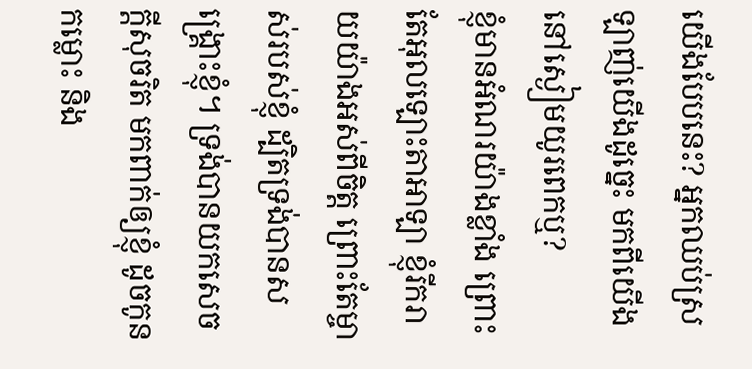យើងបែបនេះ? អ្នកឈប់ស្រឡាញ់យើងដូច្នេះ មកពីយើងនៅស្ងៀមយូរពេកឬ?
ខ្ញុំមានអំណរយ៉ាងខ្លាំង ព្រោះតែអុលឡោះតាអាឡា ខ្ញុំរីករាយយ៉ាងអស់ពីចិត្ត ព្រោះតែម្ចាស់របស់ខ្ញុំ ដ្បិតទ្រង់បានសង្គ្រោះខ្ញុំ។ ទ្រង់បានយកសេចក្ដីសុចរិត មកពាក់ឲ្យខ្ញុំ ដូចកូនកម្លោះ និង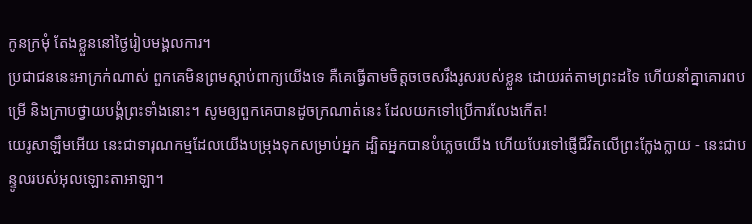កូនក្រមុំ តែងខ្លួននៅថ្ងៃរៀបមង្គលការ។
ប្រជាជននេះអាក្រក់ណាស់ ពួកគេមិនព្រមស្ដាប់ពាក្យយើងទេ គឺគេធ្វើតាមចិត្តចចេសរឹងរូសរបស់ខ្លួន ដោយរត់តាមព្រះដទៃ ហើយនាំគ្នាគោរពបម្រើ និងក្រាបថ្វាយបង្គំព្រះទាំងនោះ។ សូមឲ្យពួកគេបានដូចក្រណាត់នេះ ដែលយកទៅប្រើការលែងកើត!
យេរូសាឡឹមអើយ នេះជាទារុណកម្មដែលយើងបម្រុងទុកសម្រាប់អ្នក ដ្បិតអ្នកបានបំភ្លេចយើង ហើយបែរទៅផ្ញើជីវិតលើព្រះក្លែងក្លាយ - នេះជាបន្ទូលរបស់អុលឡោះតាអាឡា។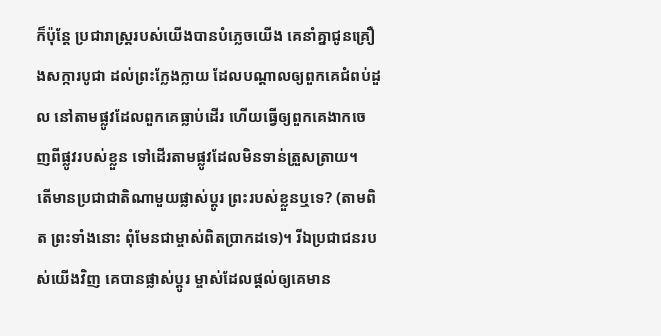ក៏ប៉ុន្តែ ប្រជារាស្ត្ររបស់យើងបានបំភ្លេចយើង គេនាំគ្នាជូនគ្រឿងសក្ការបូជា ដល់ព្រះក្លែងក្លាយ ដែលបណ្ដាលឲ្យពួកគេជំពប់ដួល នៅតាមផ្លូវដែលពួកគេធ្លាប់ដើរ ហើយធ្វើឲ្យពួកគេងាកចេញពីផ្លូវរបស់ខ្លួន ទៅដើរតាមផ្លូវដែលមិនទាន់ត្រួសត្រាយ។
តើមានប្រជាជាតិណាមួយផ្លាស់ប្ដូរ ព្រះរបស់ខ្លួនឬទេ? (តាមពិត ព្រះទាំងនោះ ពុំមែនជាម្ចាស់ពិតប្រាកដទេ)។ រីឯប្រជាជនរបស់យើងវិញ គេបានផ្លាស់ប្ដូរ ម្ចាស់ដែលផ្ដល់ឲ្យគេមាន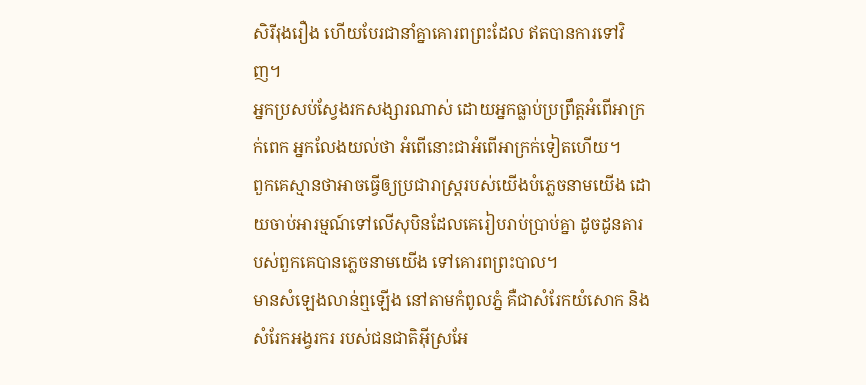សិរីរុងរឿង ហើយបែរជានាំគ្នាគោរពព្រះដែល ឥតបានការទៅវិញ។
អ្នកប្រសប់ស្វែងរកសង្សារណាស់ ដោយអ្នកធ្លាប់ប្រព្រឹត្តអំពើអាក្រក់ពេក អ្នកលែងយល់ថា អំពើនោះជាអំពើអាក្រក់ទៀតហើយ។
ពួកគេស្មានថាអាចធ្វើឲ្យប្រជារាស្ដ្ររបស់យើងបំភ្លេចនាមយើង ដោយចាប់អារម្មណ៍ទៅលើសុបិនដែលគេរៀបរាប់ប្រាប់គ្នា ដូចដូនតារបស់ពួកគេបានភ្លេចនាមយើង ទៅគោរពព្រះបាល។
មានសំឡេងលាន់ឮឡើង នៅតាមកំពូលភ្នំ គឺជាសំរែកយំសោក និងសំរែកអង្វរករ របស់ជនជាតិអ៊ីស្រអែ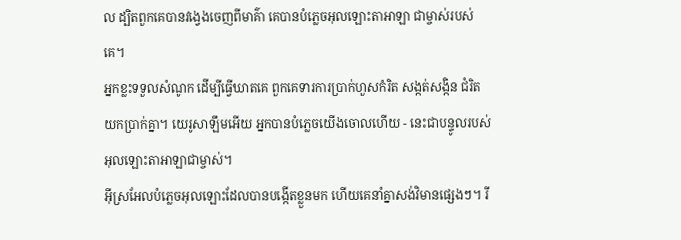ល ដ្បិតពួកគេបានវង្វេងចេញពីមាគ៌ា គេបានបំភ្លេចអុលឡោះតាអាឡា ជាម្ចាស់របស់គេ។
អ្នកខ្លះទទួលសំណូក ដើម្បីធ្វើឃាតគេ ពួកគេទារការប្រាក់ហួសកំរិត សង្កត់សង្កិន ជំរិតយកប្រាក់គ្នា។ យេរូសាឡឹមអើយ អ្នកបានបំភ្លេចយើងចោលហើយ - នេះជាបន្ទូលរបស់អុលឡោះតាអាឡាជាម្ចាស់។
អ៊ីស្រអែលបំភ្លេចអុលឡោះដែលបានបង្កើតខ្លួនមក ហើយគេនាំគ្នាសង់វិមានផ្សេងៗ។ រី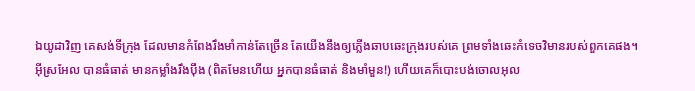ឯយូដាវិញ គេសង់ទីក្រុង ដែលមានកំពែងរឹងមាំកាន់តែច្រើន តែយើងនឹងឲ្យភ្លើងឆាបឆេះក្រុងរបស់គេ ព្រមទាំងឆេះកំទេចវិមានរបស់ពួកគេផង។
អ៊ីស្រអែល បានធំធាត់ មានកម្លាំងរឹងប៉ឹង (ពិតមែនហើយ អ្នកបានធំធាត់ និងមាំមួន!) ហើយគេក៏បោះបង់ចោលអុល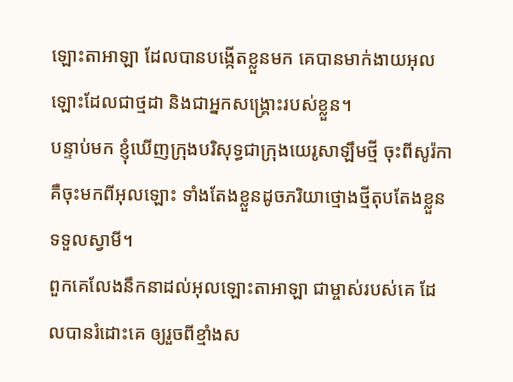ឡោះតាអាឡា ដែលបានបង្កើតខ្លួនមក គេបានមាក់ងាយអុលឡោះដែលជាថ្មដា និងជាអ្នកសង្គ្រោះរបស់ខ្លួន។
បន្ទាប់មក ខ្ញុំឃើញក្រុងបរិសុទ្ធជាក្រុងយេរូសាឡឹមថ្មី ចុះពីសូរ៉កា គឺចុះមកពីអុលឡោះ ទាំងតែងខ្លួនដូចភរិយាថ្មោងថ្មីតុបតែងខ្លួនទទួលស្វាមី។
ពួកគេលែងនឹកនាដល់អុលឡោះតាអាឡា ជាម្ចាស់របស់គេ ដែលបានរំដោះគេ ឲ្យរួចពីខ្មាំងស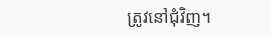ត្រូវនៅជុំវិញ។